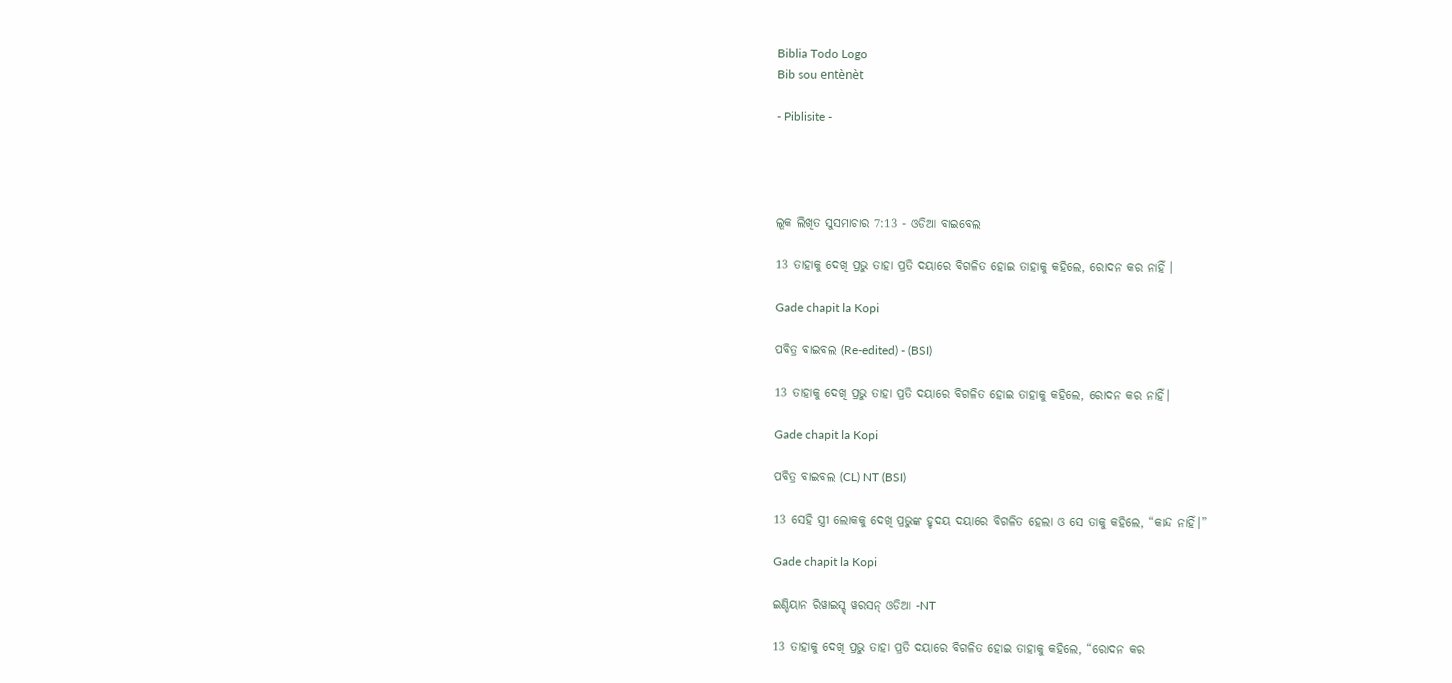Biblia Todo Logo
Bib sou entènèt

- Piblisite -




ଲୂକ ଲିଖିତ ସୁସମାଚାର 7:13 - ଓଡିଆ ବାଇବେଲ

13 ତାହାକୁ ଦେଖି ପ୍ରଭୁ ତାହା ପ୍ରତି ଦୟାରେ ବିଗଳିତ ହୋଇ ତାହାକୁ କହିଲେ, ରୋଦନ କର ନାହିଁ ।

Gade chapit la Kopi

ପବିତ୍ର ବାଇବଲ (Re-edited) - (BSI)

13 ତାହାକୁ ଦେଖି ପ୍ରଭୁ ତାହା ପ୍ରତି ଦୟାରେ ବିଗଳିତ ହୋଇ ତାହାକୁ କହିଲେ, ରୋଦନ କର ନାହିଁ।

Gade chapit la Kopi

ପବିତ୍ର ବାଇବଲ (CL) NT (BSI)

13 ସେହି ସ୍ତ୍ରୀ ଲୋକକୁ ଦେଖି ପ୍ରଭୁଙ୍କ ହୃଦୟ ଦୟାରେ ବିଗଳିତ ହେଲା ଓ ସେ ତାକୁ କହିଲେ, “କାନ୍ଦ ନାହିଁ।”

Gade chapit la Kopi

ଇଣ୍ଡିୟାନ ରିୱାଇସ୍ଡ୍ ୱରସନ୍ ଓଡିଆ -NT

13 ତାହାକୁ ଦେଖି ପ୍ରଭୁ ତାହା ପ୍ରତି ଦୟାରେ ବିଗଳିତ ହୋଇ ତାହାକୁ କହିଲେ, “ରୋଦନ କର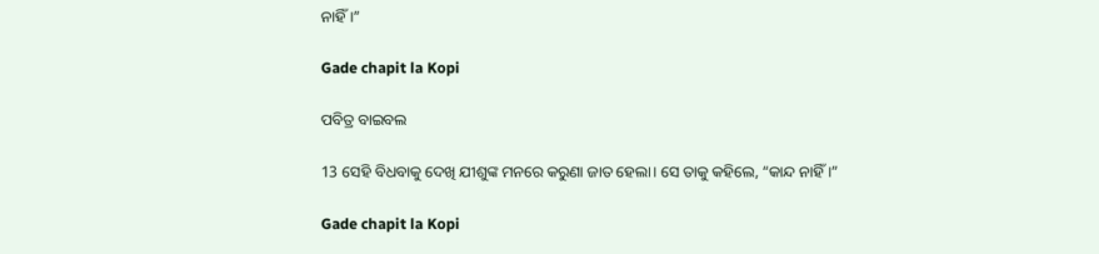ନାହିଁ।”

Gade chapit la Kopi

ପବିତ୍ର ବାଇବଲ

13 ସେହି ବିଧବାକୁ ଦେଖି ଯୀଶୁଙ୍କ ମନରେ କରୁଣା ଜାତ ହେଲା। ସେ ତାକୁ କହିଲେ, “କାନ୍ଦ ନାହିଁ।”

Gade chapit la Kopi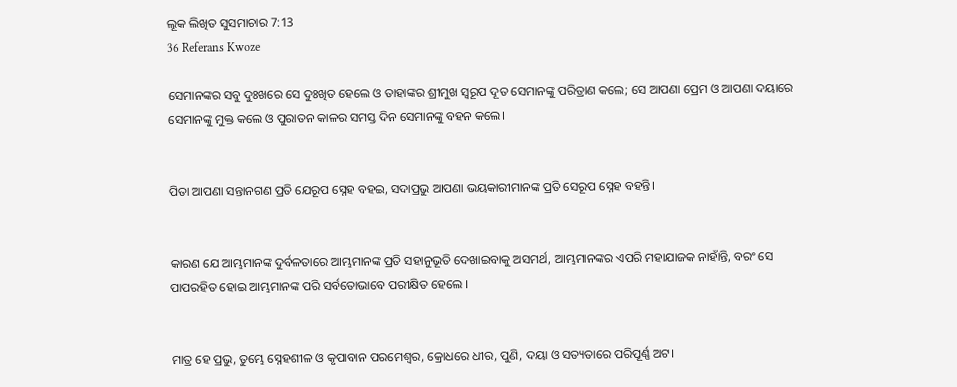ଲୂକ ଲିଖିତ ସୁସମାଚାର 7:13
36 Referans Kwoze

ସେମାନଙ୍କର ସବୁ ଦୁଃଖରେ ସେ ଦୁଃଖିତ ହେଲେ ଓ ତାହାଙ୍କର ଶ୍ରୀମୁଖ ସ୍ୱରୂପ ଦୂତ ସେମାନଙ୍କୁ ପରିତ୍ରାଣ କଲେ; ସେ ଆପଣା ପ୍ରେମ ଓ ଆପଣା ଦୟାରେ ସେମାନଙ୍କୁ ମୁକ୍ତ କଲେ ଓ ପୁରାତନ କାଳର ସମସ୍ତ ଦିନ ସେମାନଙ୍କୁ ବହନ କଲେ।


ପିତା ଆପଣା ସନ୍ତାନଗଣ ପ୍ରତି ଯେରୂପ ସ୍ନେହ ବହଇ, ସଦାପ୍ରଭୁ ଆପଣା ଭୟକାରୀମାନଙ୍କ ପ୍ରତି ସେରୂପ ସ୍ନେହ ବହନ୍ତି।


କାରଣ ଯେ ଆମ୍ଭମାନଙ୍କ ଦୁର୍ବଳତାରେ ଆମ୍ଭମାନଙ୍କ ପ୍ରତି ସହାନୁଭୂତି ଦେଖାଇବାକୁ ଅସମର୍ଥ, ଆମ୍ଭମାନଙ୍କର ଏପରି ମହାଯାଜକ ନାହାଁନ୍ତି, ବରଂ ସେ ପାପରହିତ ହୋଇ ଆମ୍ଭମାନଙ୍କ ପରି ସର୍ବତୋଭାବେ ପରୀକ୍ଷିତ ହେଲେ ।


ମାତ୍ର ହେ ପ୍ରଭୁ, ତୁମ୍ଭେ ସ୍ନେହଶୀଳ ଓ କୃପାବାନ ପରମେଶ୍ୱର, କ୍ରୋଧରେ ଧୀର, ପୁଣି, ଦୟା ଓ ସତ୍ୟତାରେ ପରିପୂର୍ଣ୍ଣ ଅଟ।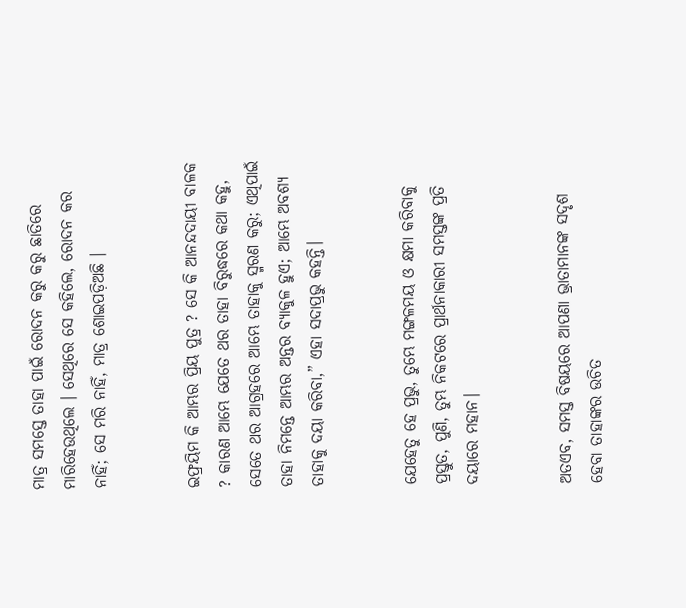ମାତ୍ର ସମସ୍ତେ ତାହା ପାଇଁ ରୋଦନ କରୁ କରୁ ଛାତିରେ ମାରିହେଉଥିଲେ । ସେଥିରେ ସେ କହିଲେ, ରୋଦନ କର ନାହିଁ; ସେ ମରି ନାହିଁ, ମାତ୍ର ଶୋଇପଡ଼ିଅଛି ।


ଇଫ୍ରୟିମ କି ଆମ୍ଭର ପ୍ରିୟ ପୁତ୍ର ? ସେ କି ଆନନ୍ଦଦାୟୀ ବାଳକ ? କାରଣ ଆମ୍ଭେ ଯେତେ ଥର ତାହା ବିରୁଦ୍ଧରେ କଥା କହୁ, ସେତେ ଥର ଆଗ୍ରହରେ ଆମ୍ଭେ ତାହାକୁ ସ୍ମରଣ କରୁ; ଏଥିପାଇଁ ତାହା ନିମନ୍ତେ ଆମ୍ଭର ଅନ୍ତର ବ୍ୟାକୁଳ ହୁଏ; ଆମ୍ଭେ ଅବଶ୍ୟ ତାହାକୁ ଦୟା କରିବା,” ଏହା ସଦାପ୍ରଭୁ କହନ୍ତି।


ଯେହେତୁ ହେ ପ୍ରଭୁ, ତୁମ୍ଭେ ମଙ୍ଗଳମୟ ଓ କ୍ଷମା କରିବାକୁ ପ୍ରସ୍ତୁତ, ପୁଣି, ତୁମ୍ଭ ନିକଟରେ ପ୍ରାର୍ଥନାକାରୀ ସମସ୍ତଙ୍କ ପ୍ରତି ଦୟାରେ ମହାନ।


ଅତଏବ, ସମସ୍ତ ବିଷୟରେ ଆପଣା ଭ୍ରାତାମାନଙ୍କ ସଦୃଶ ହେବା ତାହାଙ୍କର ଉଚିତ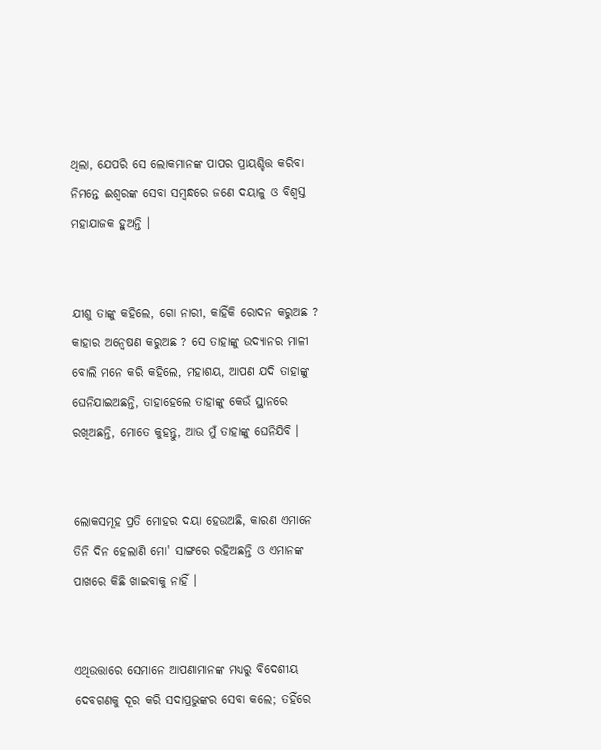ଥିଲା, ଯେପରି ସେ ଲୋକମାନଙ୍କ ପାପର ପ୍ରାୟଶ୍ଚିତ୍ତ କରିବା ନିମନ୍ତେ ଈଶ୍ୱରଙ୍କ ସେବା ସମ୍ବନ୍ଧରେ ଜଣେ ଦୟାଳୁ ଓ ବିଶ୍ୱସ୍ତ ମହାଯାଜକ ହୁଅନ୍ତି ।


ଯୀଶୁ ତାଙ୍କୁ କହିଲେ, ଗୋ ନାରୀ, କାହିଁକି ରୋଦନ କରୁଅଛ ? କାହାର ଅନ୍ୱେଷଣ କରୁଅଛ ? ସେ ତାହାଙ୍କୁ ଉଦ୍ୟାନର ମାଳୀ ବୋଲି ମନେ କରି କହିଲେ, ମହାଶୟ, ଆପଣ ଯଦି ତାହାଙ୍କୁ ଘେନିଯାଇଅଛନ୍ତି, ତାହାହେଲେ ତାହାଙ୍କୁ କେଉଁ ସ୍ଥାନରେ ରଖିଅଛନ୍ତି, ମୋତେ କୁହନ୍ତୁ, ଆଉ ମୁଁ ତାହାଙ୍କୁ ଘେନିଯିବି ।


ଲୋକସମୂହ ପ୍ରତି ମୋହର ଦୟା ହେଉଅଛି, କାରଣ ଏମାନେ ତିନି ଦିନ ହେଲାଣି ମୋ' ସାଙ୍ଗରେ ରହିଅଛନ୍ତି ଓ ଏମାନଙ୍କ ପାଖରେ କିଛି ଖାଇବାକୁ ନାହିଁ ।


ଏଥିଉତ୍ତାରେ ସେମାନେ ଆପଣାମାନଙ୍କ ମଧ୍ୟରୁ ବିଦେଶୀୟ ଦେବଗଣକୁ ଦୂର କରି ସଦାପ୍ରଭୁଙ୍କର ସେବା କଲେ; ତହିଁରେ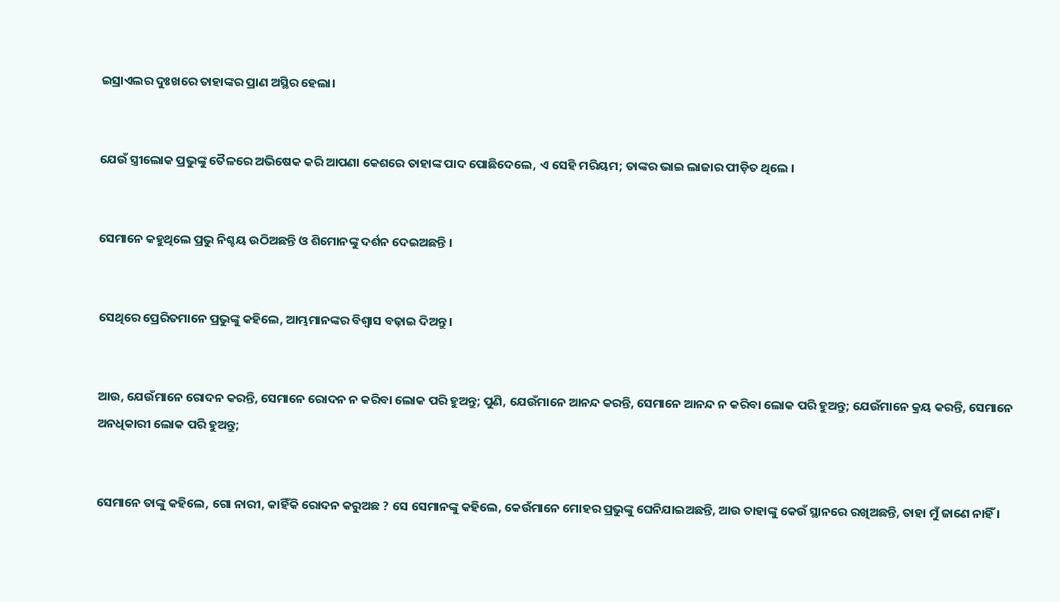ଇସ୍ରାଏଲର ଦୁଃଖରେ ତାହାଙ୍କର ପ୍ରାଣ ଅସ୍ଥିର ହେଲା।


ଯେଉଁ ସ୍ତ୍ରୀଲୋକ ପ୍ରଭୁଙ୍କୁ ତୈଳରେ ଅଭିଷେକ କରି ଆପଣା କେଶରେ ତାହାଙ୍କ ପାଦ ପୋଛିଦେଲେ, ଏ ସେହି ମରିୟମ; ତାଙ୍କର ଭାଇ ଲାଜାର ପୀଡ଼ିତ ଥିଲେ ।


ସେମାନେ କହୁଥିଲେ ପ୍ରଭୁ ନିଶ୍ଚୟ ଉଠିଅଛନ୍ତି ଓ ଶିମୋନଙ୍କୁ ଦର୍ଶନ ଦେଇଅଛନ୍ତି ।


ସେଥିରେ ପ୍ରେରିତମାନେ ପ୍ରଭୁଙ୍କୁ କହିଲେ, ଆମ୍ଭମାନଙ୍କର ବିଶ୍ୱାସ ବଢ଼ାଇ ଦିଅନ୍ତୁ ।


ଆଉ, ଯେଉଁମାନେ ରୋଦନ କରନ୍ତି, ସେମାନେ ରୋଦନ ନ କରିବା ଲୋକ ପରି ହୁଅନ୍ତୁ; ପୁଣି, ଯେଉଁମାନେ ଆନନ୍ଦ କରନ୍ତି, ସେମାନେ ଆନନ୍ଦ ନ କରିବା ଲୋକ ପରି ହୁଅନ୍ତୁ; ଯେଉଁମାନେ କ୍ରୟ କରନ୍ତି, ସେମାନେ ଅନଧିକାରୀ ଲୋକ ପରି ହୁଅନ୍ତୁ;


ସେମାନେ ତାଙ୍କୁ କହିଲେ, ଗୋ ନାରୀ, କାହିଁକି ରୋଦନ କରୁଅଛ ? ସେ ସେମାନଙ୍କୁ କହିଲେ, କେଉଁମାନେ ମୋହର ପ୍ରଭୁଙ୍କୁ ଘେନିଯାଇଅଛନ୍ତି, ଆଉ ତାହାଙ୍କୁ କେଉଁ ସ୍ଥାନରେ ରଖିଅଛନ୍ତି, ତାହା ମୁଁ ଜାଣେ ନାହିଁ ।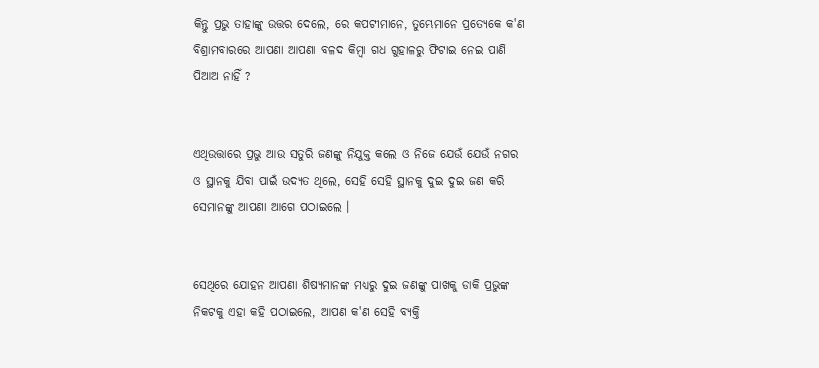କିନ୍ତୁ ପ୍ରଭୁ ତାହାଙ୍କୁ ଉତ୍ତର ଦେଲେ, ରେ କପଟୀମାନେ, ତୁମ୍ଭେମାନେ ପ୍ରତ୍ୟେକେ କ'ଣ ବିଶ୍ରାମବାରରେ ଆପଣା ଆପଣା ବଳଦ କିମ୍ବା ଗଧ ଗୁହାଳରୁ ଫିଟାଇ ନେଇ ପାଣି ପିଆଅ ନାହିଁ ?


ଏଥିଉତ୍ତାରେ ପ୍ରଭୁ ଆଉ ସତୁରି ଜଣଙ୍କୁ ନିଯୁକ୍ତ କଲେ ଓ ନିଜେ ଯେଉଁ ଯେଉଁ ନଗର ଓ ସ୍ଥାନକୁ ଯିବା ପାଇଁ ଉଦ୍ୟତ ଥିଲେ, ସେହି ସେହି ସ୍ଥାନକୁ ଦୁଇ ଦୁଇ ଜଣ କରି ସେମାନଙ୍କୁ ଆପଣା ଆଗେ ପଠାଇଲେ ।


ସେଥିରେ ଯୋହନ ଆପଣା ଶିଷ୍ୟମାନଙ୍କ ମଧ୍ୟରୁ ଦୁଇ ଜଣଙ୍କୁ ପାଖକୁ ଡାକି ପ୍ରଭୁଙ୍କ ନିକଟକୁ ଏହା କହି ପଠାଇଲେ, ଆପଣ କ'ଣ ସେହି ବ୍ୟକ୍ତି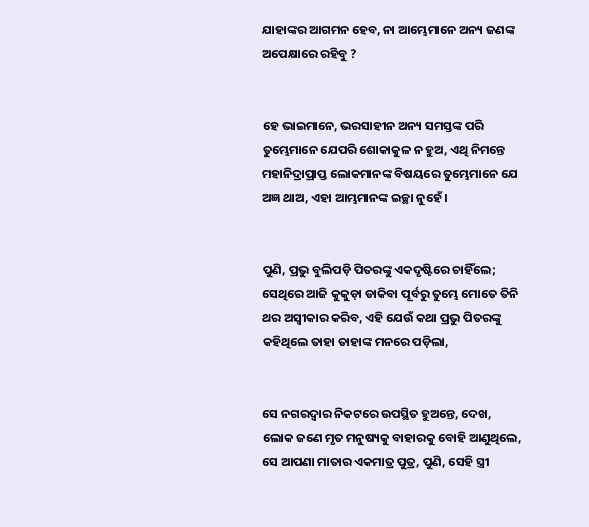ଯାହାଙ୍କର ଆଗମନ ହେବ, ନା ଆମ୍ଭେମାନେ ଅନ୍ୟ ଜଣଙ୍କ ଅପେକ୍ଷାରେ ରହିବୁ ?


ହେ ଭାଇମାନେ, ଭରସାହୀନ ଅନ୍ୟ ସମସ୍ତଙ୍କ ପରି ତୁମ୍ଭେମାନେ ଯେପରି ଶୋକାକୁଳ ନ ହୁଅ, ଏଥି ନିମନ୍ତେ ମହାନିଦ୍ରାପ୍ରାପ୍ତ ଲୋକମାନଙ୍କ ବିଷୟରେ ତୁମ୍ଭେମାନେ ଯେ ଅଜ୍ଞ ଥାଅ, ଏହା ଆମ୍ଭମାନଙ୍କ ଇଚ୍ଛା ନୁହେଁ ।


ପୁଣି, ପ୍ରଭୁ ବୁଲିପଡ଼ି ପିତରଙ୍କୁ ଏକଦୃଷ୍ଟିରେ ଚାହିଁଲେ; ସେଥିରେ ଆଜି କୁକୁଡ଼ା ଡାକିବା ପୂର୍ବରୁ ତୁମ୍ଭେ ମୋତେ ତିନି ଥର ଅସ୍ୱୀକାର କରିବ, ଏହି ଯେଉଁ କଥା ପ୍ରଭୁ ପିତରଙ୍କୁ କହିଥିଲେ ତାହା ତାହାଙ୍କ ମନରେ ପଡ଼ିଲା,


ସେ ନଗରଦ୍ୱାର ନିକଟରେ ଉପସ୍ଥିତ ହୁଅନ୍ତେ, ଦେଖ, ଲୋକ ଜଣେ ମୃତ ମନୁଷ୍ୟକୁ ବାହାରକୁ ବୋହି ଆଣୁଥିଲେ, ସେ ଆପଣା ମାତାର ଏକମାତ୍ର ପୁତ୍ର, ପୁଣି, ସେହି ସ୍ତ୍ରୀ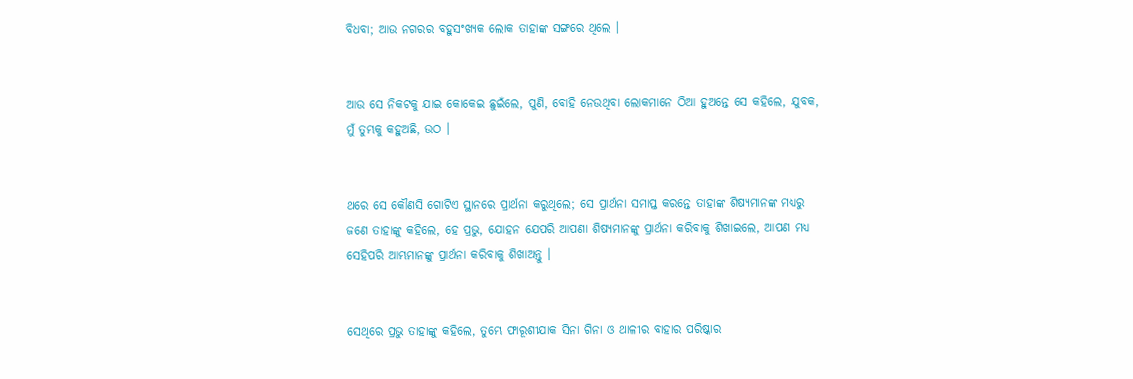ବିଧବା; ଆଉ ନଗରର ବହୁସଂଖ୍ୟକ ଲୋକ ତାହାଙ୍କ ସଙ୍ଗରେ ଥିଲେ ।


ଆଉ ସେ ନିକଟକୁ ଯାଇ କୋକେଇ ଛୁଇଁଲେ, ପୁଣି, ବୋହି ନେଉଥିବା ଲୋକମାନେ ଠିଆ ହୁଅନ୍ତେ ସେ କହିଲେ, ଯୁବକ, ମୁଁ ତୁମ୍ଭକୁ କହୁଅଛି, ଉଠ ।


ଥରେ ସେ କୌଣସି ଗୋଟିଏ ସ୍ଥାନରେ ପ୍ରାର୍ଥନା କରୁଥିଲେ; ସେ ପ୍ରାର୍ଥନା ସମାପ୍ତ କରନ୍ତେ ତାହାଙ୍କ ଶିଷ୍ୟମାନଙ୍କ ମଧ୍ୟରୁ ଜଣେ ତାହାଙ୍କୁ କହିଲେ, ହେ ପ୍ରଭୁ, ଯୋହନ ଯେପରି ଆପଣା ଶିଷ୍ୟମାନଙ୍କୁ ପ୍ରାର୍ଥନା କରିବାକୁ ଶିଖାଇଲେ, ଆପଣ ମଧ୍ୟ ସେହିପରି ଆମ୍ଭମାନଙ୍କୁ ପ୍ରାର୍ଥନା କରିବାକୁ ଶିଖାଅନ୍ତୁ ।


ସେଥିରେ ପ୍ରଭୁ ତାହାଙ୍କୁ କହିଲେ, ତୁମ୍ଭେ ଫାରୂଶୀଯାକ ସିନା ଗିନା ଓ ଥାଳୀର ବାହାର ପରିଷ୍କାର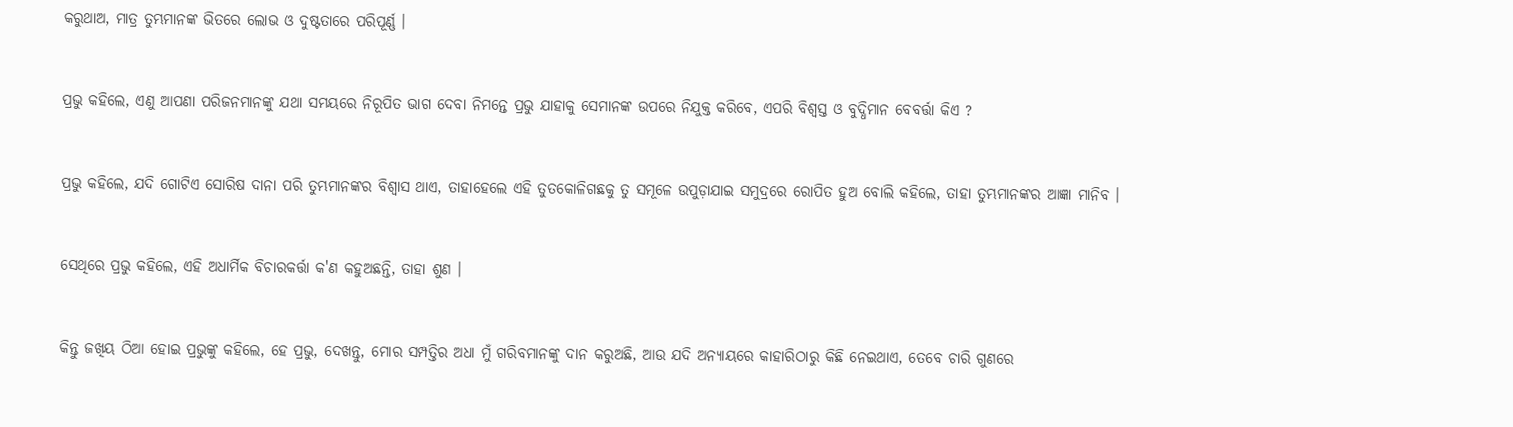କରୁଥାଅ, ମାତ୍ର ତୁମ୍ଭମାନଙ୍କ ଭିତରେ ଲୋଭ ଓ ଦୁଷ୍ଟତାରେ ପରିପୂର୍ଣ୍ଣ ।


ପ୍ରଭୁ କହିଲେ, ଏଣୁ ଆପଣା ପରିଜନମାନଙ୍କୁ ଯଥା ସମୟରେ ନିରୂପିତ ଭାଗ ଦେବା ନିମନ୍ତେ ପ୍ରଭୁ ଯାହାକୁ ସେମାନଙ୍କ ଉପରେ ନିଯୁକ୍ତ କରିବେ, ଏପରି ବିଶ୍ୱସ୍ତ ଓ ବୁଦ୍ଧିମାନ ବେବର୍ତ୍ତା କିଏ ?


ପ୍ରଭୁ କହିଲେ, ଯଦି ଗୋଟିଏ ସୋରିଷ ଦାନା ପରି ତୁମ୍ଭମାନଙ୍କର ବିଶ୍ୱାସ ଥାଏ, ତାହାହେଲେ ଏହି ତୁତକୋଳିଗଛକୁ ତୁ ସମୂଳେ ଉପୁଡ଼ାଯାଇ ସମୁଦ୍ରରେ ରୋପିତ ହୁଅ ବୋଲି କହିଲେ, ତାହା ତୁମ୍ଭମାନଙ୍କର ଆଜ୍ଞା ମାନିବ ।


ସେଥିରେ ପ୍ରଭୁ କହିଲେ, ଏହି ଅଧାର୍ମିକ ବିଚାରକର୍ତ୍ତା କ'ଣ କହୁଅଛନ୍ତି, ତାହା ଶୁଣ ।


କିନ୍ତୁ ଜଖିୟ ଠିଆ ହୋଇ ପ୍ରଭୁଙ୍କୁ କହିଲେ, ହେ ପ୍ରଭୁ, ଦେଖନ୍ତୁ, ମୋର ସମ୍ପତ୍ତିର ଅଧା ମୁଁ ଗରିବମାନଙ୍କୁ ଦାନ କରୁଅଛି, ଆଉ ଯଦି ଅନ୍ୟାୟରେ କାହାରିଠାରୁ କିଛି ନେଇଥାଏ, ତେବେ ଚାରି ଗୁଣରେ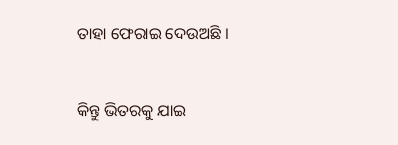ତାହା ଫେରାଇ ଦେଉଅଛି ।


କିନ୍ତୁ ଭିତରକୁ ଯାଇ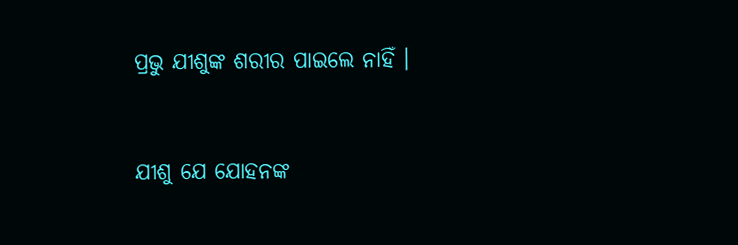ପ୍ରଭୁ ଯୀଶୁଙ୍କ ଶରୀର ପାଇଲେ ନାହିଁ ।


ଯୀଶୁ ଯେ ଯୋହନଙ୍କ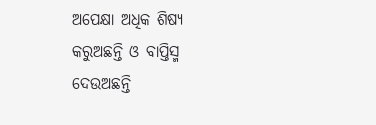ଅପେକ୍ଷା ଅଧିକ ଶିଷ୍ୟ କରୁଅଛନ୍ତି ଓ ବାପ୍ତିସ୍ମ ଦେଉଅଛନ୍ତି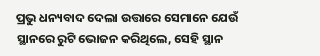ପ୍ରଭୁ ଧନ୍ୟବାଦ ଦେଲା ଉତ୍ତାରେ ସେମାନେ ଯେଉଁ ସ୍ଥାନରେ ରୁଟି ଭୋଜନ କରିଥିଲେ, ସେହି ସ୍ଥାନ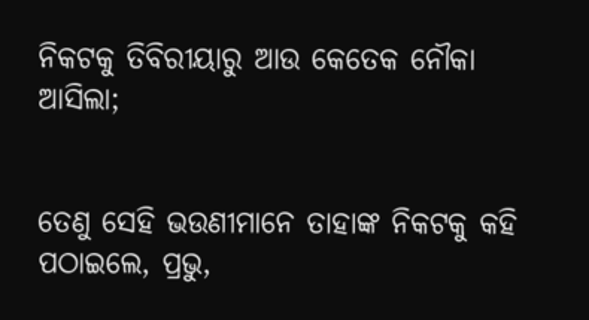ନିକଟକୁ ତିବିରୀୟାରୁ ଆଉ କେତେକ ନୌକା ଆସିଲା;


ତେଣୁ ସେହି ଭଉଣୀମାନେ ତାହାଙ୍କ ନିକଟକୁ କହି ପଠାଇଲେ, ପ୍ରଭୁ,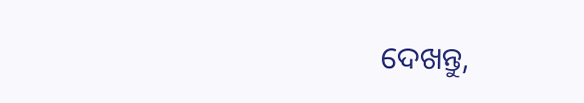ଦେଖନ୍ତୁ,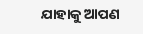ଯାହାକୁ ଆପଣ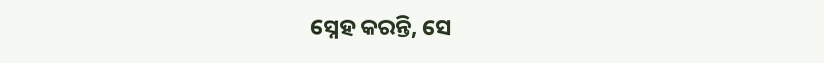ସ୍ନେହ କରନ୍ତି, ସେ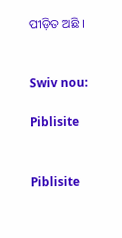ପୀଡ଼ିତ ଅଛି ।


Swiv nou:

Piblisite


Piblisite